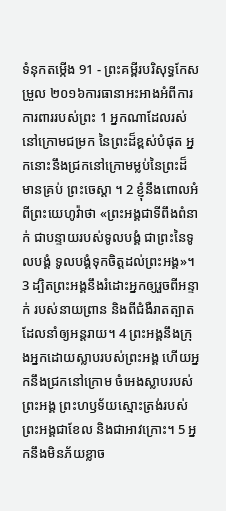ទំនុកតម្កើង 91 - ព្រះគម្ពីរបរិសុទ្ធកែសម្រួល ២០១៦ការធានាអះអាងអំពីការការពាររបស់ព្រះ 1 អ្នកណាដែលរស់នៅក្រោមជម្រក នៃព្រះដ៏ខ្ពស់បំផុត អ្នកនោះនឹងជ្រកនៅក្រោមម្លប់នៃព្រះដ៏មានគ្រប់ ព្រះចេស្តា ។ 2 ខ្ញុំនឹងពោលអំពីព្រះយេហូវ៉ាថា «ព្រះអង្គជាទីពឹងពំនាក់ ជាបន្ទាយរបស់ទូលបង្គំ ជាព្រះនៃទូលបង្គំ ទូលបង្គំទុកចិត្តដល់ព្រះអង្គ»។ 3 ដ្បិតព្រះអង្គនឹងរំដោះអ្នកឲ្យរួចពីអន្ទាក់ របស់នាយព្រាន និងពីជំងឺរាតត្បាតដែលនាំឲ្យអន្តរាយ។ 4 ព្រះអង្គនឹងក្រុងអ្នកដោយស្លាបរបស់ព្រះអង្គ ហើយអ្នកនឹងជ្រកនៅក្រោម ចំអេងស្លាបរបស់ព្រះអង្គ ព្រះហឫទ័យស្មោះត្រង់របស់ព្រះអង្គជាខែល និងជាអាវក្រោះ។ 5 អ្នកនឹងមិនភ័យខ្លាច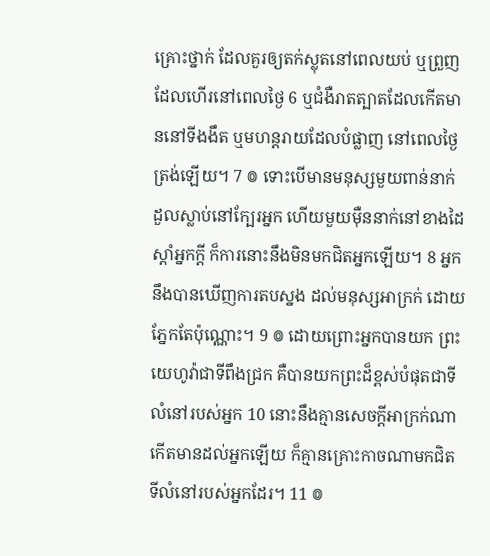គ្រោះថ្នាក់ ដែលគួរឲ្យតក់ស្លុតនៅពេលយប់ ឬព្រួញដែលហើរនៅពេលថ្ងៃ 6 ឬជំងឺរាតត្បាតដែលកើតមាននៅទីងងឹត ឬមហន្តរាយដែលបំផ្លាញ នៅពេលថ្ងៃត្រង់ឡើយ។ 7 ៙ ទោះបើមានមនុស្សមួយពាន់នាក់ ដួលស្លាប់នៅក្បែរអ្នក ហើយមួយម៉ឺននាក់នៅខាងដៃស្តាំអ្នកក្ដី ក៏ការនោះនឹងមិនមកជិតអ្នកឡើយ។ 8 អ្នកនឹងបានឃើញការតបស្នង ដល់មនុស្សអាក្រក់ ដោយភ្នែកតែប៉ុណ្ណោះ។ 9 ៙ ដោយព្រោះអ្នកបានយក ព្រះយេហូវ៉ាជាទីពឹងជ្រក គឺបានយកព្រះដ៏ខ្ពស់បំផុតជាទីលំនៅរបស់អ្នក 10 នោះនឹងគ្មានសេចក្ដីអាក្រក់ណា កើតមានដល់អ្នកឡើយ ក៏គ្មានគ្រោះកាចណាមកជិត ទីលំនៅរបស់អ្នកដែរ។ 11 ៙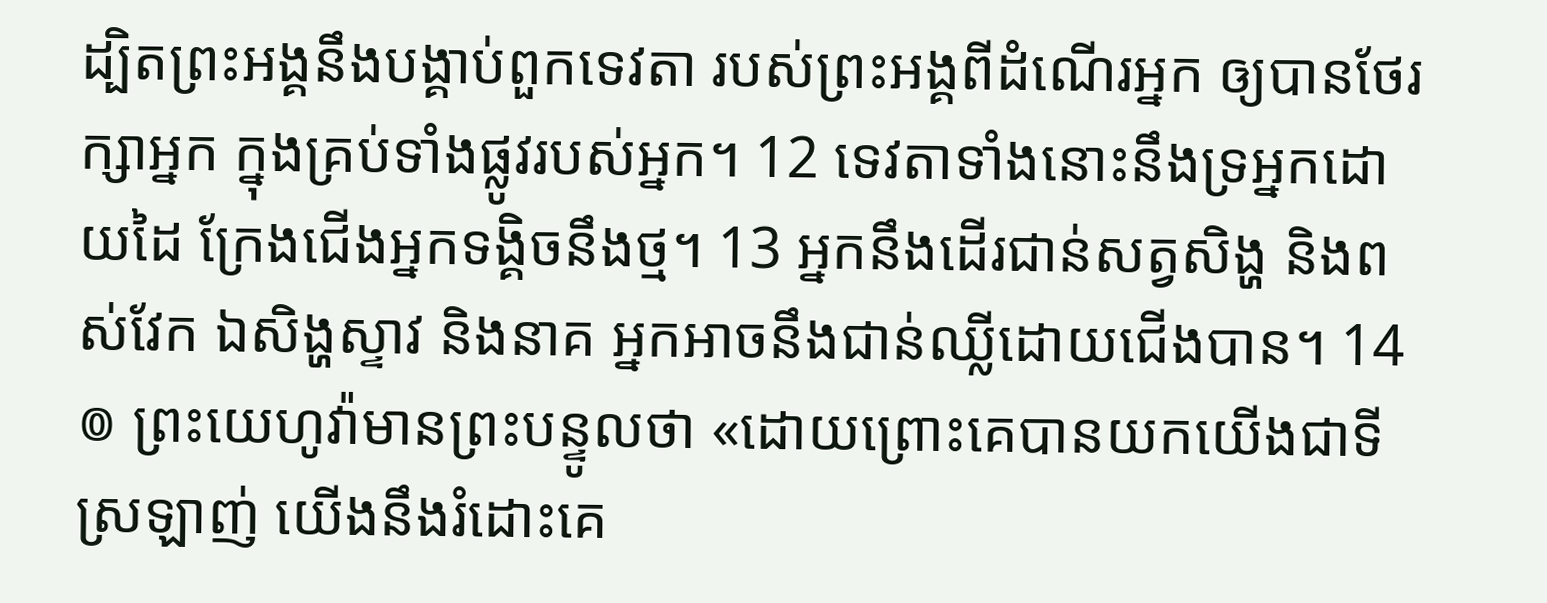ដ្បិតព្រះអង្គនឹងបង្គាប់ពួកទេវតា របស់ព្រះអង្គពីដំណើរអ្នក ឲ្យបានថែរក្សាអ្នក ក្នុងគ្រប់ទាំងផ្លូវរបស់អ្នក។ 12 ទេវតាទាំងនោះនឹងទ្រអ្នកដោយដៃ ក្រែងជើងអ្នកទង្គិចនឹងថ្ម។ 13 អ្នកនឹងដើរជាន់សត្វសិង្ហ និងពស់វែក ឯសិង្ហស្ទាវ និងនាគ អ្នកអាចនឹងជាន់ឈ្លីដោយជើងបាន។ 14 ៙ ព្រះយេហូវ៉ាមានព្រះបន្ទូលថា «ដោយព្រោះគេបានយកយើងជាទីស្រឡាញ់ យើងនឹងរំដោះគេ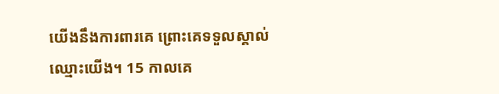យើងនឹងការពារគេ ព្រោះគេទទួលស្គាល់ឈ្មោះយើង។ 15 កាលគេ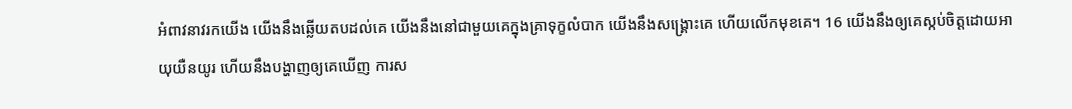អំពាវនាវរកយើង យើងនឹងឆ្លើយតបដល់គេ យើងនឹងនៅជាមួយគេក្នុងគ្រាទុក្ខលំបាក យើងនឹងសង្គ្រោះគេ ហើយលើកមុខគេ។ 16 យើងនឹងឲ្យគេស្កប់ចិត្តដោយអាយុយឺនយូរ ហើយនឹងបង្ហាញឲ្យគេឃើញ ការស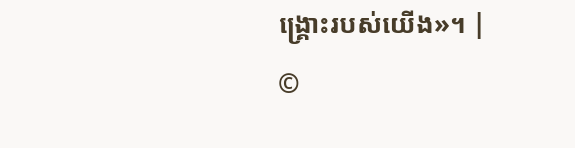ង្គ្រោះរបស់យើង»។ |
©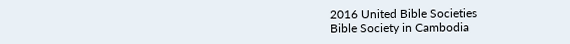2016 United Bible Societies
Bible Society in Cambodia